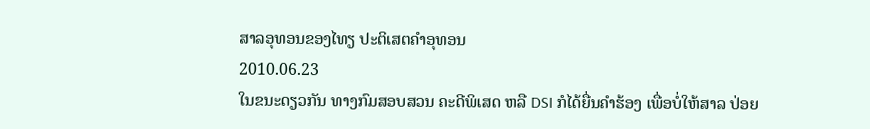ສາລອຸທອນຂອງໄທຽ ປະຕິເສຕຄໍາອຸທອນ
2010.06.23
ໃນຂນະດຽວກັນ ທາງກົມສອບສວນ ຄະດີພິເສດ ຫລື DSI ກໍໄດ້ຍື່ນຄຳຮ້ອງ ເພື່ອບໍ່ໃຫ້ສາລ ປ່ອຍ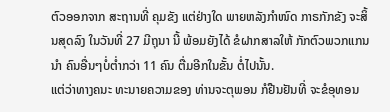ຕົວອອກຈາກ ສະຖານທີ່ ຄຸມຂັງ ແຕ່ຢ່າງໃດ ພາຍຫລັງກຳໜົດ ກາຣກັກຂັງ ຈະສິ້ນສຸດລົງ ໃນວັນທີ່ 27 ມີຖຸນາ ນີ້ ພ້ອມຍັງໄດ້ ຂໍຝາກສາລໃຫ້ ກັກຕົວພວກແກນນຳ ຄົນອື່ນໆບໍ່ຕໍ່າກວ່າ 11 ຄົນ ຕື່ມອີກໃນຂັ້ນ ຕໍ່ໄປນັ້ນ.
ແຕ່ວ່າທາງຄນະ ທະນາຍຄວາມຂອງ ທ່ານຈະຕຸພອນ ກໍຢືນຢັນທີ່ ຈະຂໍອຸທອນ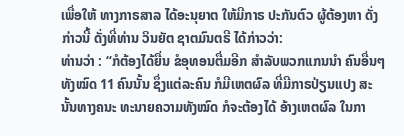ເພື່ອໃຫ້ ທາງກາຣສາລ ໄດ້ອະນຸຍາຕ ໃຫ້ມີກາຣ ປະກັນຕົວ ຜູ້ຕ້ອງຫາ ດັ່ງກ່າວນີ້ ດັ່ງທີ່ທ່ານ ວິນຍັຕ ຊາຕມົນຕຣີ ໄດ້ກ່າວວ່າ:
ທ່ານວ່າ : “ກໍຕ້ອງໄດ້ຍື່ນ ຂໍອຸທອນຕື່ມອີກ ສຳລັບພວກແກນນຳ ຄົນອື່ນໆທັງໝົດ 11 ຄົນນັ້ນ ຊຶ່ງແຕ່ລະຄົນ ກໍມີເຫຕຜົລ ທີ່ມີກາຣປ່ຽນແປງ ສະນັ້ນທາງຄນະ ທະນາຍຄວາມທັງໝົດ ກໍຈະຕ້ອງໄດ້ ອ້າງເຫຕຜົລ ໃນກາ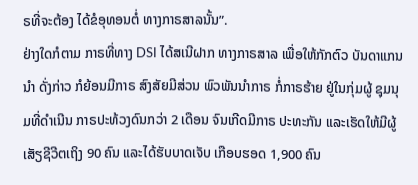ຣທີ່ຈະຕ້ອງ ໄດ້ຂໍອຸທອນຕໍ່ ທາງກາຣສາລນັ້ນ”.
ຢ່າງໃດກໍຕາມ ກາຣທີ່ທາງ DSI ໄດ້ສເນີຝາກ ທາງກາຣສາລ ເພື່ອໃຫ້ກັກຕົວ ບັນດາແກນນຳ ດັ່ງກ່າວ ກໍຍ້ອນມີກາຣ ສົງສັຍມີສ່ວນ ພົວພັນນຳກາຣ ກໍ່ກາຣຮ້າຍ ຢູ່ໃນກຸ່ມຜູ້ ຊຸມນຸມທີ່ດຳເນີນ ກາຣປະທ້ວງດົນກວ່າ 2 ເດືອນ ຈົນເກີດມີກາຣ ປະທະກັນ ແລະເຮັດໃຫ້ມີຜູ້ ເສັຽຊີວີຕເຖິງ 90 ຄົນ ແລະໄດ້ຮັບບາດເຈັບ ເກືອບຮອດ 1,900 ຄົນ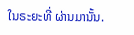ໃນຣະຍະທີ່ ຜ່ານມານັ້ນ.